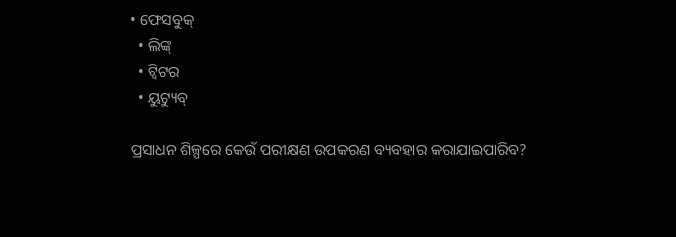• ଫେସବୁକ୍
  • ଲିଙ୍କ୍
  • ଟ୍ୱିଟର
  • ୟୁଟ୍ୟୁବ୍

ପ୍ରସାଧନ ଶିଳ୍ପରେ କେଉଁ ପରୀକ୍ଷଣ ଉପକରଣ ବ୍ୟବହାର କରାଯାଇପାରିବ?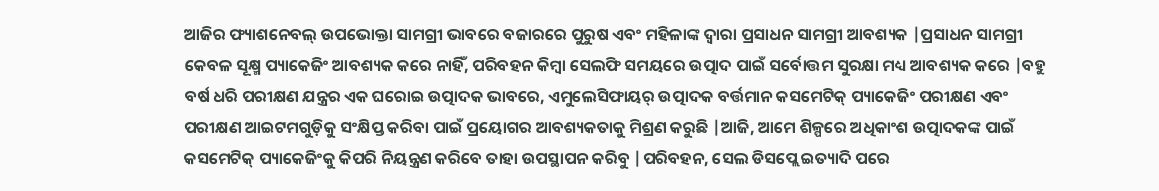ଆଜିର ଫ୍ୟାଶନେବଲ୍ ଉପଭୋକ୍ତା ସାମଗ୍ରୀ ଭାବରେ ବଜାରରେ ପୁରୁଷ ଏବଂ ମହିଳାଙ୍କ ଦ୍ୱାରା ପ୍ରସାଧନ ସାମଗ୍ରୀ ଆବଶ୍ୟକ |ପ୍ରସାଧନ ସାମଗ୍ରୀ କେବଳ ସୂକ୍ଷ୍ମ ପ୍ୟାକେଜିଂ ଆବଶ୍ୟକ କରେ ନାହିଁ, ପରିବହନ କିମ୍ବା ସେଲଫି ସମୟରେ ଉତ୍ପାଦ ପାଇଁ ସର୍ବୋତ୍ତମ ସୁରକ୍ଷା ମଧ୍ୟ ଆବଶ୍ୟକ କରେ |ବହୁ ବର୍ଷ ଧରି ପରୀକ୍ଷଣ ଯନ୍ତ୍ରର ଏକ ଘରୋଇ ଉତ୍ପାଦକ ଭାବରେ, ଏମୁଲେସିଫାୟର୍ ଉତ୍ପାଦକ ବର୍ତ୍ତମାନ କସମେଟିକ୍ ପ୍ୟାକେଜିଂ ପରୀକ୍ଷଣ ଏବଂ ପରୀକ୍ଷଣ ଆଇଟମଗୁଡ଼ିକୁ ସଂକ୍ଷିପ୍ତ କରିବା ପାଇଁ ପ୍ରୟୋଗର ଆବଶ୍ୟକତାକୁ ମିଶ୍ରଣ କରୁଛି |ଆଜି, ଆମେ ଶିଳ୍ପରେ ଅଧିକାଂଶ ଉତ୍ପାଦକଙ୍କ ପାଇଁ କସମେଟିକ୍ ପ୍ୟାକେଜିଂକୁ କିପରି ନିୟନ୍ତ୍ରଣ କରିବେ ତାହା ଉପସ୍ଥାପନ କରିବୁ |ପରିବହନ, ସେଲ ଡିସପ୍ଲେ ଇତ୍ୟାଦି ପରେ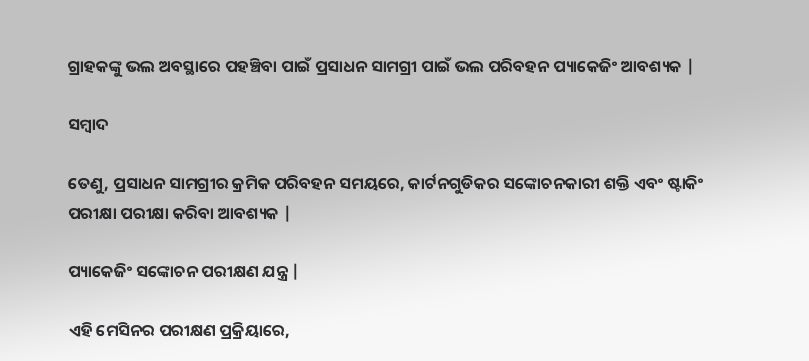ଗ୍ରାହକଙ୍କୁ ଭଲ ଅବସ୍ଥାରେ ପହଞ୍ଚିବା ପାଇଁ ପ୍ରସାଧନ ସାମଗ୍ରୀ ପାଇଁ ଭଲ ପରିବହନ ପ୍ୟାକେଜିଂ ଆବଶ୍ୟକ |

ସମ୍ବାଦ

ତେଣୁ, ପ୍ରସାଧନ ସାମଗ୍ରୀର କ୍ରମିକ ପରିବହନ ସମୟରେ, କାର୍ଟନଗୁଡିକର ସଙ୍କୋଚନକାରୀ ଶକ୍ତି ଏବଂ ଷ୍ଟାକିଂ ପରୀକ୍ଷା ପରୀକ୍ଷା କରିବା ଆବଶ୍ୟକ |

ପ୍ୟାକେଜିଂ ସଙ୍କୋଚନ ପରୀକ୍ଷଣ ଯନ୍ତ୍ର |

ଏହି ମେସିନର ପରୀକ୍ଷଣ ପ୍ରକ୍ରିୟାରେ,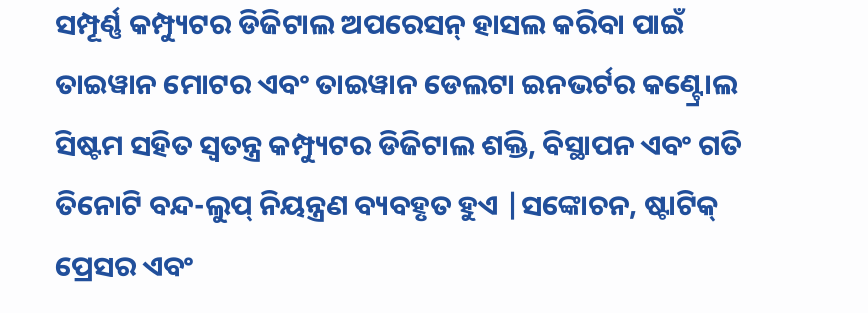ସମ୍ପୂର୍ଣ୍ଣ କମ୍ପ୍ୟୁଟର ଡିଜିଟାଲ ଅପରେସନ୍ ହାସଲ କରିବା ପାଇଁ ତାଇୱାନ ମୋଟର ଏବଂ ତାଇୱାନ ଡେଲଟା ଇନଭର୍ଟର କଣ୍ଟ୍ରୋଲ ସିଷ୍ଟମ ସହିତ ସ୍ୱତନ୍ତ୍ର କମ୍ପ୍ୟୁଟର ଡିଜିଟାଲ ଶକ୍ତି, ବିସ୍ଥାପନ ଏବଂ ଗତି ତିନୋଟି ବନ୍ଦ-ଲୁପ୍ ନିୟନ୍ତ୍ରଣ ବ୍ୟବହୃତ ହୁଏ |ସଙ୍କୋଚନ, ଷ୍ଟାଟିକ୍ ପ୍ରେସର ଏବଂ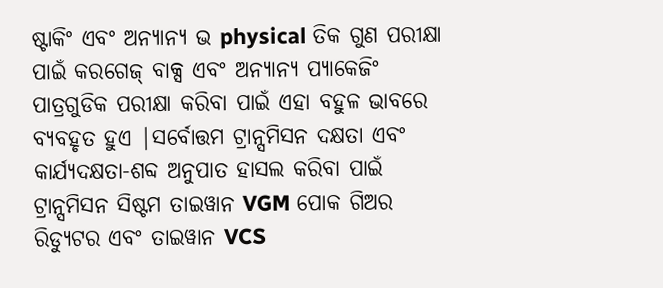ଷ୍ଟାକିଂ ଏବଂ ଅନ୍ୟାନ୍ୟ ଭ physical ତିକ ଗୁଣ ପରୀକ୍ଷା ପାଇଁ କରଗେଜ୍ ବାକ୍ସ ଏବଂ ଅନ୍ୟାନ୍ୟ ପ୍ୟାକେଜିଂ ପାତ୍ରଗୁଡିକ ପରୀକ୍ଷା କରିବା ପାଇଁ ଏହା ବହୁଳ ଭାବରେ ବ୍ୟବହୃତ ହୁଏ |ସର୍ବୋତ୍ତମ ଟ୍ରାନ୍ସମିସନ ଦକ୍ଷତା ଏବଂ କାର୍ଯ୍ୟଦକ୍ଷତା-ଶବ୍ଦ ଅନୁପାତ ହାସଲ କରିବା ପାଇଁ ଟ୍ରାନ୍ସମିସନ ସିଷ୍ଟମ ତାଇୱାନ VGM ପୋକ ଗିଅର ରିଡ୍ୟୁଟର ଏବଂ ତାଇୱାନ VCS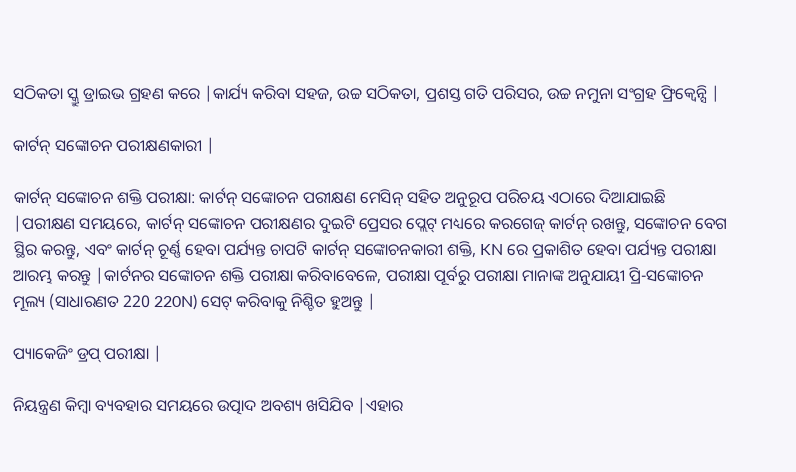ସଠିକତା ସ୍କ୍ରୁ ଡ୍ରାଇଭ ଗ୍ରହଣ କରେ |କାର୍ଯ୍ୟ କରିବା ସହଜ, ଉଚ୍ଚ ସଠିକତା, ପ୍ରଶସ୍ତ ଗତି ପରିସର, ଉଚ୍ଚ ନମୁନା ସଂଗ୍ରହ ଫ୍ରିକ୍ୱେନ୍ସି |

କାର୍ଟନ୍ ସଙ୍କୋଚନ ପରୀକ୍ଷଣକାରୀ |

କାର୍ଟନ୍ ସଙ୍କୋଚନ ଶକ୍ତି ପରୀକ୍ଷା: କାର୍ଟନ୍ ସଙ୍କୋଚନ ପରୀକ୍ଷଣ ମେସିନ୍ ସହିତ ଅନୁରୂପ ପରିଚୟ ଏଠାରେ ଦିଆଯାଇଛି |ପରୀକ୍ଷଣ ସମୟରେ, କାର୍ଟନ୍ ସଙ୍କୋଚନ ପରୀକ୍ଷଣର ଦୁଇଟି ପ୍ରେସର ପ୍ଲେଟ୍ ମଧ୍ୟରେ କରଗେଜ୍ କାର୍ଟନ୍ ରଖନ୍ତୁ, ସଙ୍କୋଚନ ବେଗ ସ୍ଥିର କରନ୍ତୁ, ଏବଂ କାର୍ଟନ୍ ଚୂର୍ଣ୍ଣ ହେବା ପର୍ଯ୍ୟନ୍ତ ଚାପଟି କାର୍ଟନ୍ ସଙ୍କୋଚନକାରୀ ଶକ୍ତି, KN ରେ ପ୍ରକାଶିତ ହେବା ପର୍ଯ୍ୟନ୍ତ ପରୀକ୍ଷା ଆରମ୍ଭ କରନ୍ତୁ |କାର୍ଟନର ସଙ୍କୋଚନ ଶକ୍ତି ପରୀକ୍ଷା କରିବାବେଳେ, ପରୀକ୍ଷା ପୂର୍ବରୁ ପରୀକ୍ଷା ମାନାଙ୍କ ଅନୁଯାୟୀ ପ୍ରି-ସଙ୍କୋଚନ ମୂଲ୍ୟ (ସାଧାରଣତ 220 220N) ସେଟ୍ କରିବାକୁ ନିଶ୍ଚିତ ହୁଅନ୍ତୁ |

ପ୍ୟାକେଜିଂ ଡ୍ରପ୍ ପରୀକ୍ଷା |

ନିୟନ୍ତ୍ରଣ କିମ୍ବା ବ୍ୟବହାର ସମୟରେ ଉତ୍ପାଦ ଅବଶ୍ୟ ଖସିଯିବ |ଏହାର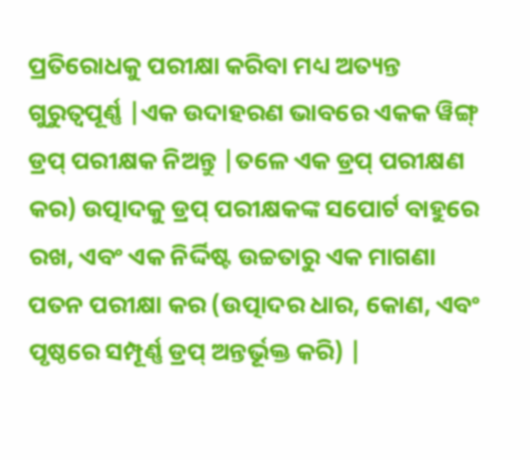ପ୍ରତିରୋଧକୁ ପରୀକ୍ଷା କରିବା ମଧ୍ୟ ଅତ୍ୟନ୍ତ ଗୁରୁତ୍ୱପୂର୍ଣ୍ଣ |ଏକ ଉଦାହରଣ ଭାବରେ ଏକକ ୱିଙ୍ଗ୍ ଡ୍ରପ୍ ପରୀକ୍ଷକ ନିଅନ୍ତୁ |ତଳେ ଏକ ଡ୍ରପ୍ ପରୀକ୍ଷଣ କର) ଉତ୍ପାଦକୁ ଡ୍ରପ୍ ପରୀକ୍ଷକଙ୍କ ସପୋର୍ଟ ବାହୁରେ ରଖ, ଏବଂ ଏକ ନିର୍ଦ୍ଦିଷ୍ଟ ଉଚ୍ଚତାରୁ ଏକ ମାଗଣା ପତନ ପରୀକ୍ଷା କର (ଉତ୍ପାଦର ଧାର, କୋଣ, ଏବଂ ପୃଷ୍ଠରେ ସମ୍ପୂର୍ଣ୍ଣ ଡ୍ରପ୍ ଅନ୍ତର୍ଭୂକ୍ତ କରି) |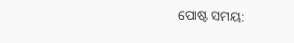ପୋଷ୍ଟ ସମୟ: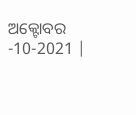ଅକ୍ଟୋବର -10-2021 |